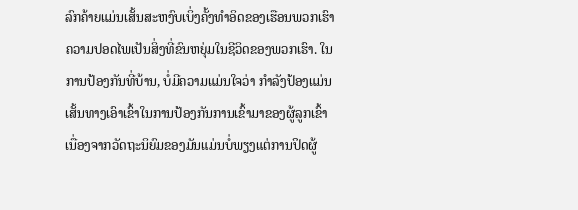ລົກຄ້າຍແມ່ນເສັ້ນສະຫງົບເບິ່ງຄັ້ງທຳອິດຂອງເຮືອນພວກເຮົາ
ຄວາມປອດໄພເປັນສິ່ງທີ່ຂົນຫຍຸ່ມໃນຊີວິດຂອງພວກເຮົາ. ໃນການປ້ອງກັນທີ່ບ້ານ, ບໍ່ມີຄວາມແມ່ນໃຈວ່າ ກຳລັງປ້ອງແມ່ນເສັ້ນທາງເອົາເຂົ້າໃນການປ້ອງກັນການເຂົ້າມາຂອງຜູ້ລູກເຂົ້າເນື່ອງຈາກວັດຖະນິຍົມຂອງມັນແມ່ນບໍ່ພຽງແຕ່ການປິດຜູ້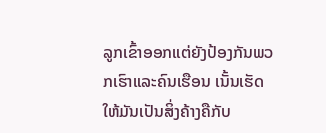ລູກເຂົ້າອອກແຕ່ຍັງປ້ອງກັນພວກເຮົາແລະຄົນເຮືອນ ເນັ້ນເຮັດໃຫ້ມັນເປັນສິ່ງຄ້າງຄືກັບ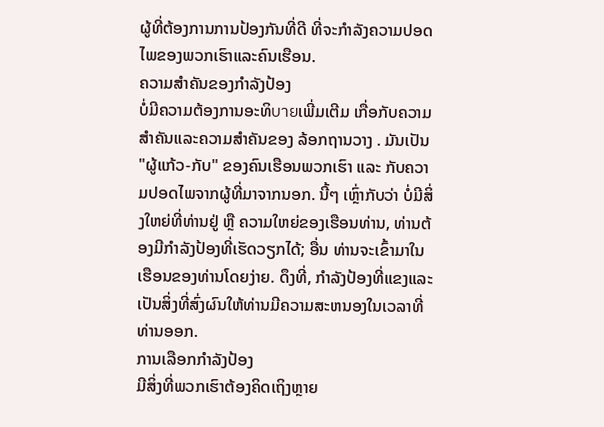ຜູ້ທີ່ຕ້ອງການການປ້ອງກັນທີ່ດີ ທີ່ຈະກຳລັງຄວາມປອດໄພຂອງພວກເຮົາແລະຄົນເຮືອນ.
ຄວາມສຳຄັນຂອງກຳລັງປ້ອງ
ບໍ່ມີຄວາມຕ້ອງການອະທິบายເພີ່ມເຕີມ ເກື່ອກັບຄວາມສຳຄັນແລະຄວາມສຳຄັນຂອງ ລ້ອກຖານວາງ . ມັນເປັນ "ຜູ້ແກ້ວ-ກັບ" ຂອງຄົນເຮືອນພວກເຮົາ ແລະ ກັບຄວາມປອດໄພຈາກຜູ້ທີ່ມາຈາກນອກ. ນີ້ໆ ເຫຼົ່າກັບວ່າ ບໍ່ມີສິ່ງໃຫຍ່ທີ່ທ່ານຢູ່ ຫຼື ຄວາມໃຫຍ່ຂອງເຮືອນທ່ານ, ທ່ານຕ້ອງມີກຳລັງປ້ອງທີ່ເຮັດວຽກໄດ້; ອື່ນ ທ່ານຈະເຂົ້າມາໃນເຮືອນຂອງທ່ານໂດຍງ່າຍ. ດຶງທີ່, ກຳລັງປ້ອງທີ່ແຂງແລະເປັນສິ່ງທີ່ສົ່ງຜົນໃຫ້ທ່ານມີຄວາມສະຫນອງໃນເວລາທີ່ທ່ານອອກ.
ການເລືອກກຳລັງປ້ອງ
ມີສິ່ງທີ່ພວກເຮົາຕ້ອງຄິດເຖິງຫຼາຍ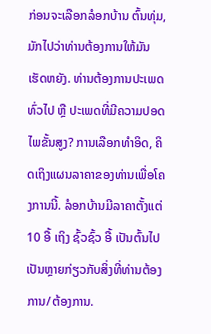ກ່ອນຈະເລືອກລໍອກບ້ານ ຕົ້ນທຸ່ມ, ມັກໄປວ່າທ່ານຕ້ອງການໃຫ້ມັນເຮັດຫຍັງ. ທ່ານຕ້ອງການປະເພດທົ່ວໄປ ຫຼື ປະເພດທີ່ມີຄວາມປອດໄພຂັ້ນສູງ? ການເລືອກທຳອິດ, ຄິດເຖິງແຜນລາຄາຂອງທ່ານເພື່ອໂຄງການນີ້. ລໍອກບ້ານມີລາຄາຕັ້ງແຕ່ 10 ອື້ ເຖິງ ຊົ້ວຊົ້ວ ອື້ ເປັນຕົ້ນໄປ ເປັນຫຼາຍກ່ຽວກັບສິ່ງທີ່ທ່ານຕ້ອງການ/ຕ້ອງການ.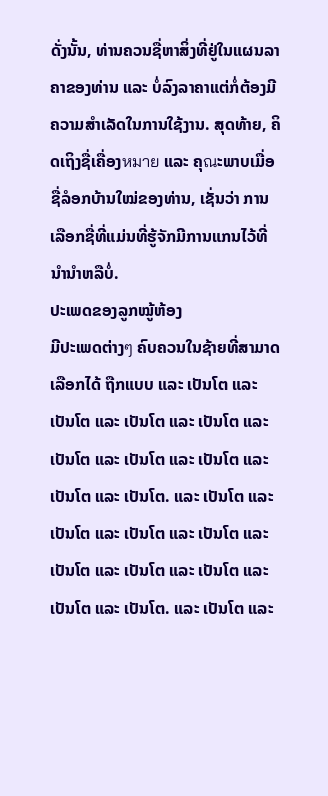ດັ່ງນັ້ນ, ທ່ານຄວນຊື່ຫາສິ່ງທີ່ຢູ່ໃນແຜນລາຄາຂອງທ່ານ ແລະ ບໍ່ລົງລາຄາແຕ່ກໍ່ຕ້ອງມີຄວາມສຳເລັດໃນການໃຊ້ງານ. ສຸດທ້າຍ, ຄິດເຖິງຊື່ເຄື່ອງหมาย ແລະ ຄຸณະພາບເມື່ອຊື່ລໍອກບ້ານໃໝ່ຂອງທ່ານ, ເຊັ່ນວ່າ ການເລືອກຊື່ທີ່ແມ່ນທີ່ຮູ້ຈັກມີການແກນໄວ້ທີ່ນໍານຳຫລືບໍ່.
ປະເພດຂອງລູກໝູ້ຫ້ອງ
ມີປະເພດຕ່າງๆ ຄົບຄວນໃນຊ້າຍທີ່ສາມາດເລືອກໄດ້ ຖືກແບບ ແລະ ເປັນໂຕ ແລະ ເປັນໂຕ ແລະ ເປັນໂຕ ແລະ ເປັນໂຕ ແລະ ເປັນໂຕ ແລະ ເປັນໂຕ ແລະ ເປັນໂຕ ແລະ ເປັນໂຕ ແລະ ເປັນໂຕ. ແລະ ເປັນໂຕ ແລະ ເປັນໂຕ ແລະ ເປັນໂຕ ແລະ ເປັນໂຕ ແລະ ເປັນໂຕ ແລະ ເປັນໂຕ ແລະ ເປັນໂຕ ແລະ ເປັນໂຕ ແລະ ເປັນໂຕ. ແລະ ເປັນໂຕ ແລະ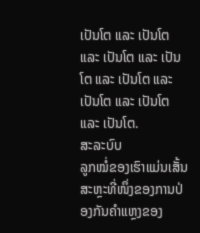ເປັນໂຕ ແລະ ເປັນໂຕ ແລະ ເປັນໂຕ ແລະ ເປັນໂຕ ແລະ ເປັນໂຕ ແລະ ເປັນໂຕ ແລະ ເປັນໂຕ ແລະ ເປັນໂຕ.
ສະລະບົບ
ລູກໝໍ່ຂອງເຮົາແມ່ນເສັ້ນສະຫຼະທີ່ໜຶ່ງຂອງການປ່ອງກັນຄຳແຫຼງຂອງ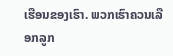ເຮືອນຂອງເຮົາ. ພວກເຮົາຄວນເລືອກລູກ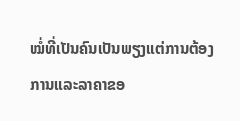ໝໍ່ທີ່ເປັນຄົນເປັນພຽງແຕ່ການຕ້ອງການແລະລາຄາຂອ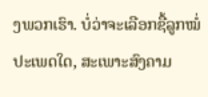ງພວກເຮົາ. ບໍ່ວ່າຈະເລືອກຊື້ລູກໝໍ່ປະເພດໃດ, ສະເພາະສົງຄາມ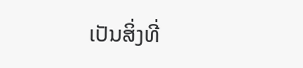ເປັນສິ່ງທີ່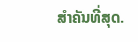ສຳຄັນທີ່ສຸດ.